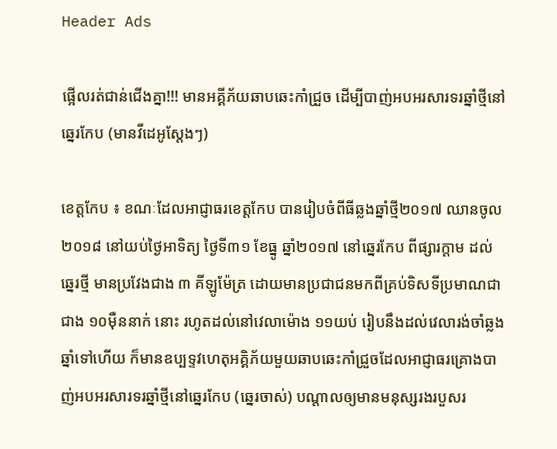Header Ads

ផ្អើលរត់ជាន់ជើងគ្នា!!! មានអគ្គីភ័យឆាបឆេះកាំជ្រួច ដើម្បីបាញ់អបអរសារទរឆ្នាំថ្មីនៅឆ្នេរកែប (មានវីដេអូស្តែងៗ)

ខេត្តកែប ៖ ខណៈដែលអាជ្ញាធរខេត្តកែប បានរៀបចំពីធីឆ្លងឆ្នាំថ្មី២០១៧ ឈានចូល២០១៨ នៅយប់ថ្ងៃអាទិត្យ ថ្ងៃទី៣១ ខែធ្នូ ឆ្នាំ២០១៧ នៅឆ្នេរកែប ពីផ្សារក្តាម ដល់ឆ្នេរថ្មី មានប្រវែងជាង ៣ គីឡូម៉ែត្រ ដោយមានប្រជាជនមកពីគ្រប់ទិសទីប្រមាណជាជាង ១០ម៉ឺននាក់ នោះ រហូតដល់នៅវេលាម៉ោង ១១យប់ រៀបនឹងដល់វេលារង់ចាំឆ្លងឆ្នាំទៅហើយ ក៏មានឧប្បទ្ទវហេតុអគ្គិភ័យមួយឆាបឆេះកាំជ្រួចដែលអាជ្ញាធរគ្រោងបាញ់អបអរសារទរឆ្នាំថ្មីនៅឆ្នេរកែប (ឆ្នេរចាស់) បណ្តាលឲ្យមានមនុស្សរងរបួសរ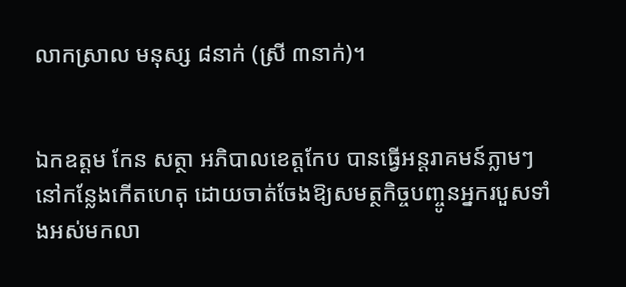លាកស្រាល មនុស្ស ៨នាក់ (ស្រី ៣នាក់)។


ឯកឧត្តម កែន សត្ថា អភិបាលខេត្តកែប បានធ្វើអន្តរាគមន៍ភ្លាមៗ នៅកន្លែងកើតហេតុ ដោយចាត់ចែងឱ្យសមត្ថកិច្ចបញ្ចូនអ្នករបួសទាំងអស់មកលា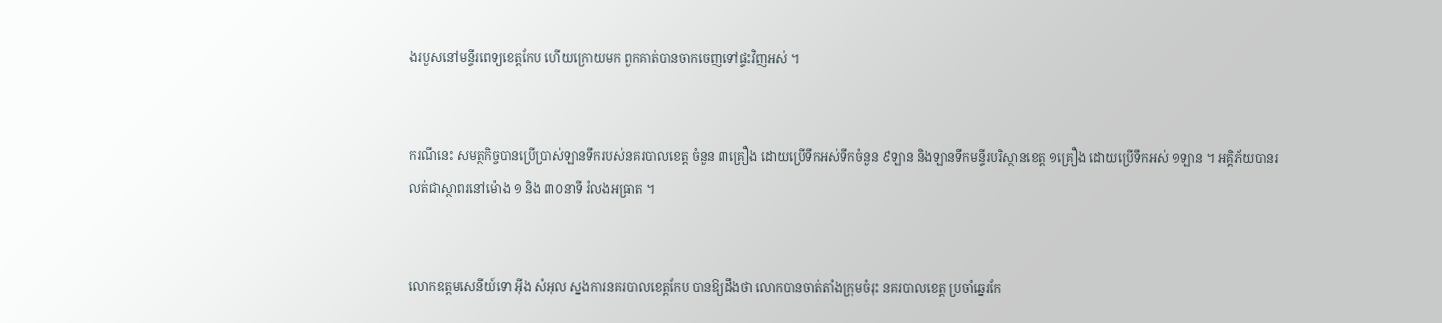ងរបួសនៅមន្ទីរពេទ្យខេត្តកែប ហើយក្រោយមក ពួកគាត់បានចាកចេញទៅផ្ទះវិញអស់ ។


ករណីនេះ សមត្ថកិច្ចបានប្រើប្រាស់ឡានទឹករបស់នគរបាលខេត្ត ចំនួន ៣គ្រឿង ដោយប្រើទឹកអស់ទឹកចំនួន ៩ឡាន និងឡានទឹកមន្ទីរបរិស្ថានខេត្ត ១គ្រឿង ដោយប្រើទឹកអស់ ១ឡាន ។ អគ្គិភ័យបានរលត់ជាស្ថាពរនៅម៉ោង ១ និង ៣០នាទី រំលងអធ្រាត ។


លោកឧត្តមសេនីយ៍ទោ អុីង សំអុល ស្នងការនគរបាលខេត្តកែប បានឱ្យដឹងថា លោកបានចាត់តាំងក្រុមចំរុះ នគរបាលខេត្ត ប្រចាំឆ្នេរកែ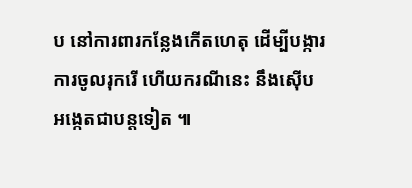ប នៅការពារកន្លែងកើតហេតុ ដើម្បីបង្ការការចូលរុករើ ហើយករណីនេះ នឹងស៊ើបអង្កេតជាបន្តទៀត ៕